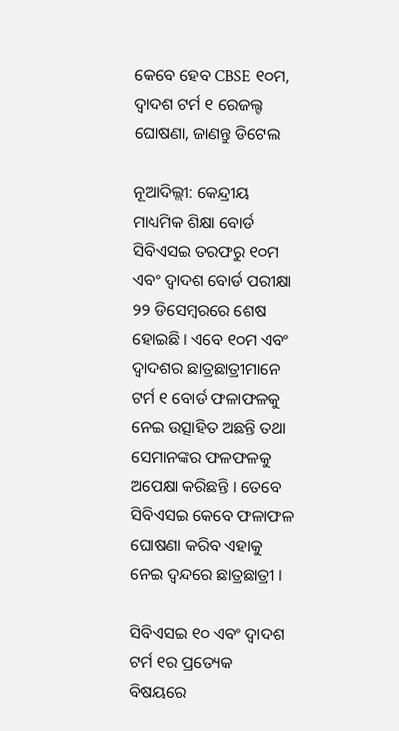କେବେ ହେବ CBSE ୧୦ମ, ଦ୍ୱାଦଶ ଟର୍ମ ୧ ରେଜଲ୍ଟ ଘୋଷଣା, ଜାଣନ୍ତୁ ଡିଟେଲ

ନୂଆଦିଲ୍ଲୀ: କେନ୍ଦ୍ରୀୟ ମାଧ୍ୟମିକ ଶିକ୍ଷା ବୋର୍ଡ ସିବିଏସଇ ତରଫରୁ ୧୦ମ ଏବଂ ଦ୍ୱାଦଶ ବୋର୍ଡ ପରୀକ୍ଷା ୨୨ ଡିସେମ୍ବରରେ ଶେଷ ହୋଇଛି । ଏବେ ୧୦ମ ଏବଂ ଦ୍ୱାଦଶର ଛାତ୍ରଛାତ୍ରୀମାନେ ଟର୍ମ ୧ ବୋର୍ଡ ଫଳାଫଳକୁ ନେଇ ଉତ୍ସାହିତ ଅଛନ୍ତି ତଥା ସେମାନଙ୍କର ଫଳଫଳକୁ ଅପେକ୍ଷା କରିଛନ୍ତି । ତେବେ ସିବିଏସଇ କେବେ ଫଳାଫଳ ଘୋଷଣା କରିବ ଏହାକୁ ନେଇ ଦ୍ୱନ୍ଦରେ ଛାତ୍ରଛାତ୍ରୀ ।

ସିବିଏସଇ ୧୦ ଏବଂ ଦ୍ୱାଦଶ ଟର୍ମ ୧ର ପ୍ରତ୍ୟେକ ବିଷୟରେ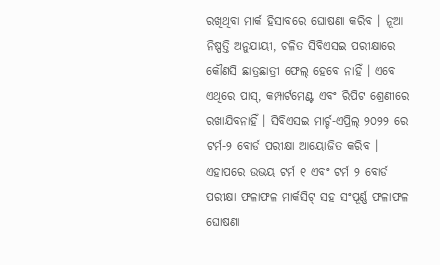ରଖିଥିବା ମାର୍କ ହିସାବରେ ଘୋଷଣା କରିବ । ନୂଆ ନିଷ୍ପତ୍ତି ଅନୁଯାୟୀ, ଚଳିତ ସିବିଏସଇ ପରୀକ୍ଷାରେ କୌଣସି ଛାତ୍ରଛାତ୍ରୀ ଫେଲ୍ ହେବେ ନାହିଁ । ଏବେ ଏଥିରେ ପାସ୍, କମ୍ପାର୍ଟମେଣ୍ଟ ଏବଂ ରିପିଟ ଶ୍ରେଣୀରେ ରଖାଯିବନାହିଁ । ସିବିଏସଇ ମାର୍ଚ୍ଚ-ଏପ୍ରିଲ୍ ୨୦୨୨ ରେ ଟର୍ମ-୨ ବୋର୍ଡ ପରୀକ୍ଷା ଆୟୋଜିତ କରିବ । ଏହାପରେ ଉଭୟ ଟର୍ମ ୧ ଏବଂ ଟର୍ମ ୨ ବୋର୍ଡ ପରୀକ୍ଷା ଫଳାଫଳ ମାର୍କସିଟ୍ ସହ ସଂପୂର୍ଣ୍ଣ ଫଳାଫଳ ଘୋଷଣା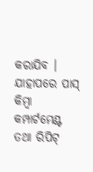କରାଯିବ । ଯାହାପରେ ପାସ୍ କିମ୍ବା କମ୍ପାର୍ଟମେଣ୍ଟ ତଥା ରିପିଟ୍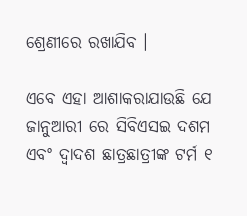ଶ୍ରେଣୀରେ ରଖାଯିବ ।

ଏବେ ଏହା ଆଶାକରାଯାଉଛି ଯେ ଜାନୁଆରୀ ରେ ସିବିଏସଇ ଦଶମ ଏବଂ ଦ୍ୱାଦଶ ଛାତ୍ରଛାତ୍ରୀଙ୍କ ଟର୍ମ ୧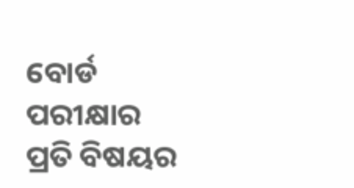ବୋର୍ଡ ପରୀକ୍ଷାର ପ୍ରତି ବିଷୟର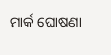ମାର୍କ ଘୋଷଣା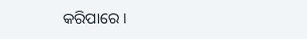କରିପାରେ ।